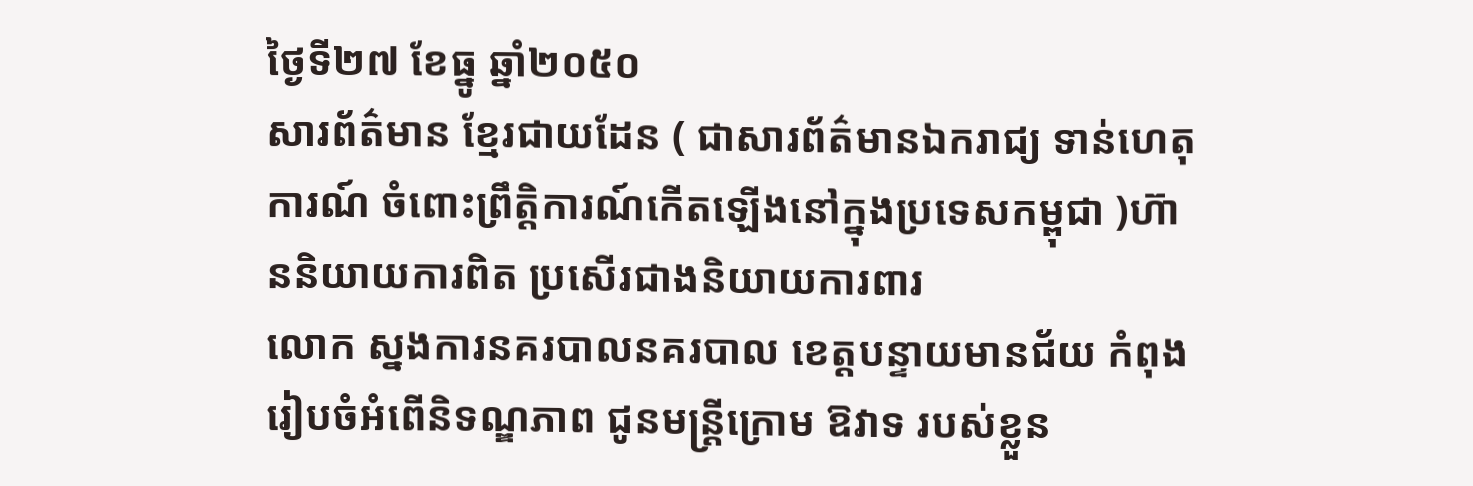ថ្ងៃទី២៧ ខែធ្នូ ឆ្នាំ២០៥០
សារព័ត៌មាន ខ្មែរជាយដែន ( ជាសារព័ត៌មានឯករាជ្យ ទាន់ហេតុការណ៍ ចំពោះព្រឹត្តិការណ៍កើតឡើងនៅក្នុងប្រទេសកម្ពុជា )ហ៊ាននិយាយការពិត ប្រសើរជាងនិយាយការពារ
លោក ស្នងការនគរបាលនគរបាល ខេត្តបន្ទាយមានជ័យ កំពុងរៀបចំអំពើនិទណ្ឌភាព ជូនមន្ត្រីក្រោម ឱវាទ របស់ខ្លួន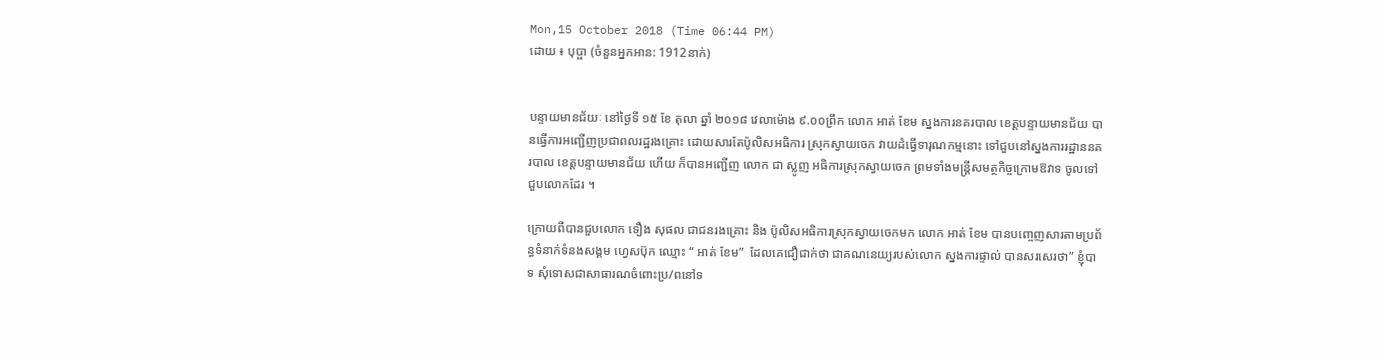Mon,15 October 2018 (Time 06:44 PM)
ដោយ ៖ បុប្ផា (ចំនួនអ្នកអាន: 1912នាក់)


បន្ទាយមានជ័យៈ នៅថ្ងៃទី ១៥ ខែ តុលា ឆ្នាំ ២០១៨ វេលាម៉ោង ៩.០០ព្រឹក លោក អាត់ ខែម ស្នងការនគរបាល ខេត្តបន្ទាយមានជ័យ បានធ្វើការអញ្ជើញប្រជាពលរដ្ឋរងគ្រោះ ដោយសារតែប៉ូលិសអធិការ ស្រុកស្វាយចេក វាយដំធ្វើទារុណកម្មនោះ ទៅជួបនៅស្នងការរដ្ឋាននគរបាល ខេត្តបន្ទាយមានជ័យ ហើយ ក៏បានអញ្ជើញ លោក ជា ស្លូញ អធិការស្រុកស្វាយចេក ព្រមទាំងមន្ត្រីសមត្ថកិច្ចក្រោមឱវាទ ចូលទៅ ជួបលោកដែរ ។

ក្រោយពីបានជួបលោក ទឿង សុផល ជាជនរងគ្រោះ និង ប៉ូលិសអធិការស្រុកស្វាយចេកមក លោក អាត់ ខែម បានបញ្ចេញសារតាមប្រព័ន្ធទំនាក់ទំនងសង្គម ហ្វេសប៊ុក ឈ្មោះ “ អាត់ ខែម”  ដែលគេជឿជាក់ថា ជាគណនេយ្យរបស់លោក ស្នងការផ្ទាល់ បានសរសេរថា” ខ្ញុំបាទ សុំទោសជាសាធារណចំពោះប្រ/ពនៅទ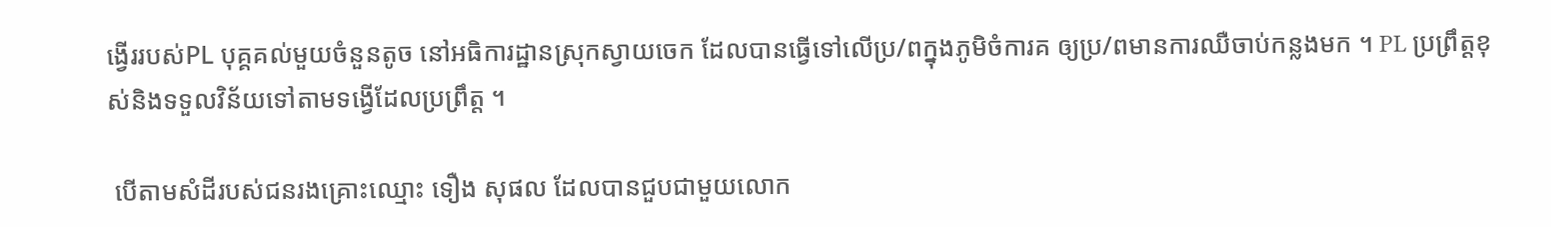ង្វើររបស់PL បុគ្គគល់មួយចំនួនតូច នៅអធិការដ្ឋានស្រុកស្វាយចេក ដែលបានធ្វើទៅលើប្រ/ពក្នុងភូមិចំការគ ឲ្យប្រ/ពមានការឈឺចាប់កន្លងមក ។ PL ប្រព្រឹត្តខុស់និងទទួលវិន័យទៅតាមទង្វើដែលប្រព្រឹត្ត ។

 បើតាមសំដីរបស់ជនរងគ្រោះឈ្មោះ ទឿង សុផល ដែលបានជួបជាមួយលោក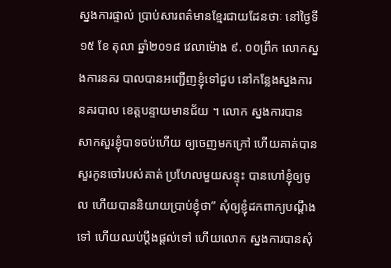ស្នងការផ្ទាល់ ប្រាប់សារពត៌មានខ្មែរជាយដែនថាៈ នៅថ្ងៃទី ១៥ ខែ តុលា ឆ្នាំ២០១៨ វេលាម៉ោង ៩. ០០ព្រឹក លោកស្នងការនគរ បាលបានអញ្ជើញខ្ញុំទៅជួប នៅកន្លែងស្នងការនគរបាល ខេត្តបន្ទាយមានជ័យ ។ លោក ស្នងការបាន សាកសួរខ្ញុំបាទចប់ហើយ ឲ្យចេញមកក្រៅ ហើយគាត់បានសួរកូនចៅរបស់គាត់ ប្រហែលមួយសន្ទុះ បានហៅខ្ញុំឲ្យចូល ហើយបាននិយាយប្រាប់ខ្ញុំថា” សុំឲ្យខ្ញុំដកពាក្យបណ្តឹងទៅ ហើយឈប់ប្តឹងផ្តល់ទៅ ហើយលោក ស្នងការបានសុំ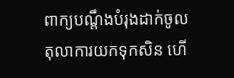ពាក្យបណ្តឹងបំរុងដាក់ចូល តុលាការយកទុកសិន ហើ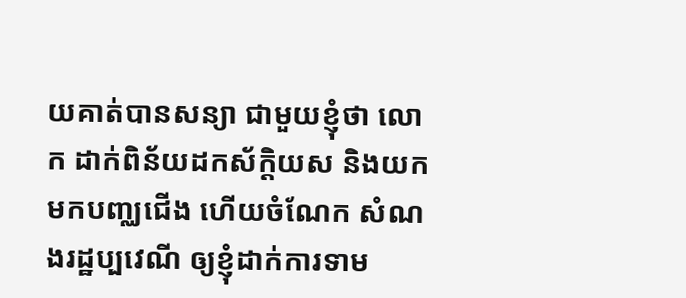យគាត់បានសន្យា ជាមួយខ្ញុំថា លោក ដាក់ពិន័យដកស័ក្តិយស និងយកមកបញ្ឈជើង ហើយចំណែក សំណងរដ្ឋប្បវេណី ឲ្យខ្ញុំដាក់ការទាម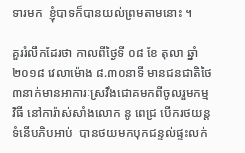ទារមក  ខ្ញុំបាទក៏បានយល់ព្រមតាមនោះ ។

គួររំលឹកដែរថា កាលពីថ្ងៃទី ០៨ ខែ តុលា ឆ្នាំ ២០១៨ វេលាម៉ោង ៨.៣០នាទី មានជនជាតិថៃ៣នាក់មានអាការៈស្រវឹងជោគមកពីចូលរួមកម្ម វិធី នៅការ៉ាស់សាំងលោក នូ ពេជ្រ បើករថយន្ត ទំនើបភិបអាប់  បានថយមកបុកជន្ទល់ផ្ទះលក់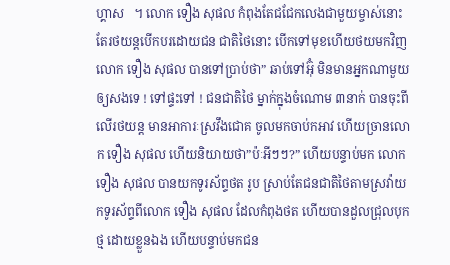ហ្គាស   ។ លោក ទឿង សុផល កំពុងតែជជែកលេងជាមួយម្ចាស់នោះ តែរថយន្តបើកបរដោយជន ជាតិថៃនោះ បើកទៅមុខហើយថយមកវិញ លោក ទឿង សុផល បានទៅប្រាប់ថា” ឆាប់ទៅអ៊ុំ មិនមានអ្នកណាមួយឲ្យសងទេ ! ទៅផ្ទះទៅ ! ជនជាតិថៃ ម្នាក់ក្នុងចំណោម ៣នាក់ បានចុះពីលើរថយន្ត មានអាការៈស្រវឹងជោគ ចូលមកចាប់កអាវ ហើយច្រានលោក ទឿង សុផល ហើយនិយាយថា”ប៉ៈអីៗៗ?” ហើយបន្ទាប់មក លោក ទឿង សុផល បានយកទូរស័ព្ទថត រូប ស្រាប់តែជនជាតិថៃតាមស្រវ៉ាយកទូរស័ព្ទពីលោក ទឿង សុផល ដែលកំពុងថត ហើយបានដួលជ្រុលបុកថ្ម ដោយខ្លួនឯង ហើយបន្ទាប់មកជន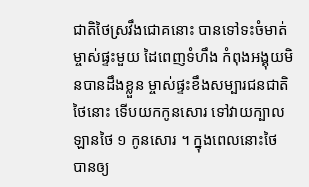ជាតិថៃស្រវឹងជោគនោះ បានទៅទះចំមាត់ម្ចាស់ផ្ទះមួយ ដៃពេញទំហឹង កំពុងអង្គុយមិនបានដឹងខ្លួន ម្ចាស់ផ្ទះខឹងសម្បារជនជាតិថៃនោះ ទើបយកកូនសោរ ទៅវាយក្បាលឡានថៃ ១ កូនសោរ ។ ក្នុងពេលនោះថៃ បានឲ្យ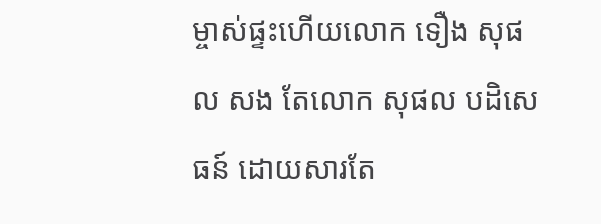ម្ចាស់ផ្ទះហើយលោក ទឿង សុផល សង តែលោក សុផល បដិសេធន៍ ដោយសារតែ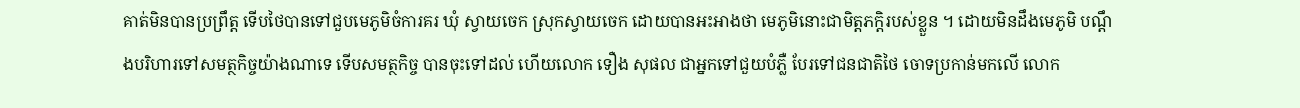គាត់មិនបានប្រព្រឹត្ត ទើបថៃបានទៅជួបមេភូមិចំការគរ ឃុំ ស្វាយចេក ស្រុកស្វាយចេក ដោយបានអះអាងថា មេភូមិនោះជាមិត្តភក្តិរបស់ខ្លួន ។ ដោយមិនដឹងមេភូមិ បណ្តឹងបរិហារទៅសមត្ថកិច្ចយ៉ាងណាទេ ទើបសមត្ថកិច្ច បានចុះទៅដល់ ហើយលោក ទឿង សុផល ជាអ្នកទៅជួយបំភ្លឺ បែរទៅជនជាតិថៃ ចោទប្រកាន់មកលើ លោក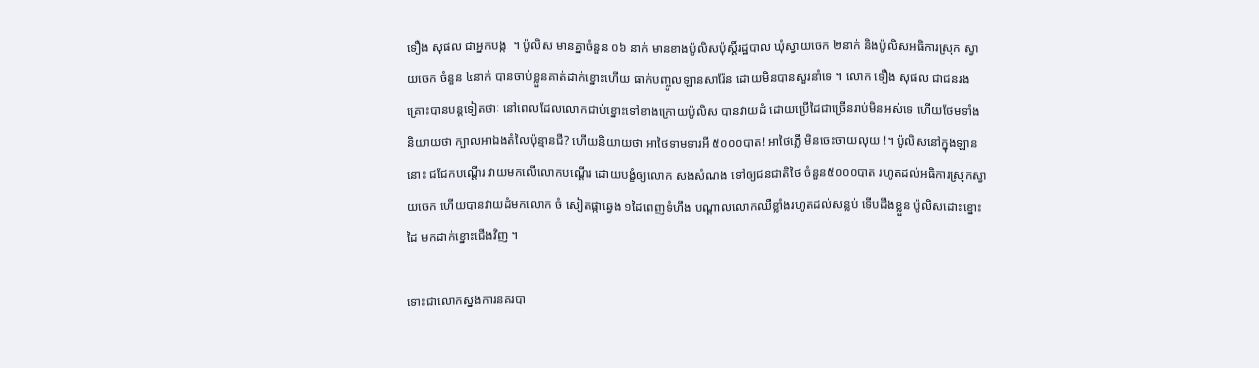ទឿង សុផល ជាអ្នកបង្ក  ។ ប៉ូលិស មានគ្នាចំនួន ០៦ នាក់ មានខាងប៉ូលិសប៉ុស្តិ៍រដ្ឋបាល ឃុំស្វាយចេក ២នាក់ និងប៉ូលិសអធិការស្រុក ស្វាយចេក ចំនួន ៤នាក់ បានចាប់ខ្លួនគាត់ដាក់ខ្នោះហើយ ធាក់បញ្ចូលឡានសារ៉ែន ដោយមិនបានសួរនាំទេ ។ លោក ទឿង សុផល ជាជនរងគ្រោះបានបន្តទៀតថាៈ នៅពេលដែលលោកជាប់ខ្នោះទៅខាងក្រោយប៉ូលិស បានវាយដំ ដោយប្រើដៃជាច្រើនរាប់មិនអស់ទេ ហើយថែមទាំងនិយាយថា ក្បាលអាឯងតំលៃប៉ុន្មានជី? ហើយនិយាយថា អាថៃទាមទារអី ៥០០០បាត! អាថៃភ្លើ មិនចេះចាយលុយ !។ ប៉ូលិសនៅក្នុងឡាននោះ ជជែកបណ្តើរ វាយមកលើលោកបណ្តើរ ដោយបង្ខំឲ្យលោក សងសំណង ទៅឲ្យជនជាតិថៃ ចំនួន៥០០០បាត រហូតដល់អធិការស្រុកស្វាយចេក ហើយបានវាយដំមកលោក ចំ សៀតផ្កាឆ្វេង ១ដៃពេញទំហឹង បណ្តាលលោកឈឺខ្លាំងរហូតដល់សន្លប់ ទើបដឹងខ្លួន ប៉ូលិសដោះខ្នោះ ដៃ មកដាក់ខ្នោះជើងវិញ ។

ទោះជាលោកស្នងការនគរបា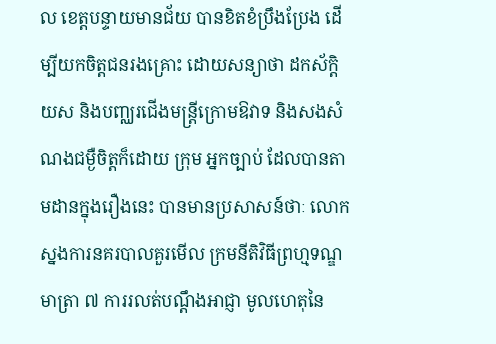ល ខេត្តបន្ទាយមានជ័យ បានខិតខំប្រឹងប្រែង ដើម្បីយកចិត្តជនរងគ្រោះ ដោយសន្យាថា ដកស័ក្តិយស និងបញ្ឈរជើងមន្ត្រីក្រោមឱវាទ និងសងសំណងជម្ងឺចិត្តក៏ដោយ ក្រុម អ្នកច្បាប់ ដែលបានតាមដានក្នុងរឿងនេះ បានមានប្រសាសន៍ថាៈ លោកស្នងការនគរបាលគួរមើល ក្រមនីតិវិធីព្រហ្មទណ្ឌមាត្រា ៧ ការរលត់បណ្តឹងអាជ្ញា មូលហេតុនៃ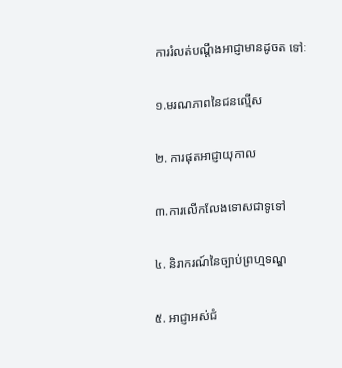ការរំលត់បណ្តឹងអាជ្ញាមានដូចត ទៅៈ

១.មរណភាពនៃជនល្មើស

២. ការផុតអាជ្ញាយុកាល

៣.ការលើកលែងទោសជាទូទៅ

៤. និរាករណ៍នៃច្បាប់ព្រហ្មទណ្ឌ

៥. អាជ្ញាអស់ជំ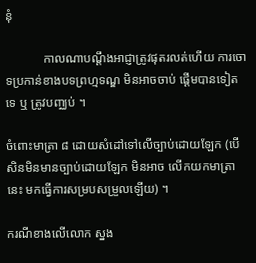នុំ

            កាលណាបណ្តឹងអាជ្ញាត្រូវផុតរលត់ហើយ ការចោទប្រកាន់ខាងបទព្រហ្មទណ្ឌ មិនអាចចាប់ ផ្តើមបានទៀតទេ ឬ ត្រូវបញ្ឈប់ ។

ចំពោះមាត្រា ៨ ដោយសំដៅទៅលើច្បាប់ដោយឡែក (បើសិនមិនមានច្បាប់ដោយឡែក មិនអាច លើកយកមាត្រានេះ មកធ្វើការសម្របសម្រួលឡើយ) ។

ករណីខាងលើលោក ស្នង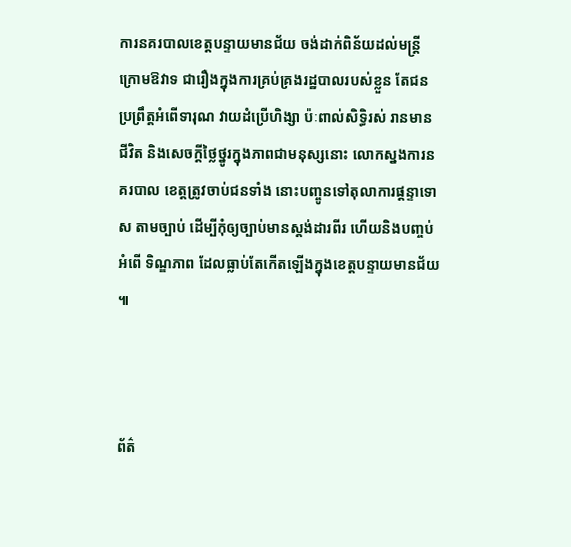ការនគរបាលខេត្តបន្ទាយមានជ័យ ចង់ដាក់ពិន័យដល់មន្ត្រីក្រោមឱវាទ ជារឿងក្នុងការគ្រប់គ្រងរដ្ឋបាលរបស់ខ្លួន តែជនប្រព្រឹត្តអំពើទារុណ វាយដំប្រើហិង្សា ប៉ៈពាល់សិទ្ធិរស់ រានមានជីវិត និងសេចក្តីថ្លៃថ្នូរក្នុងភាពជាមនុស្សនោះ លោកស្នងការនគរបាល ខេត្តត្រូវចាប់ជនទាំង នោះបញ្ចូនទៅតុលាការផ្តន្ទាទោស តាមច្បាប់ ដើម្បីកុំឲ្យច្បាប់មានស្តង់ដារពីរ ហើយនិងបញ្ចប់អំពើ ទិណ្ឌភាព ដែលធ្លាប់តែកើតឡើងក្នុងខេត្តបន្ទាយមានជ័យ ៕



ព័ត៌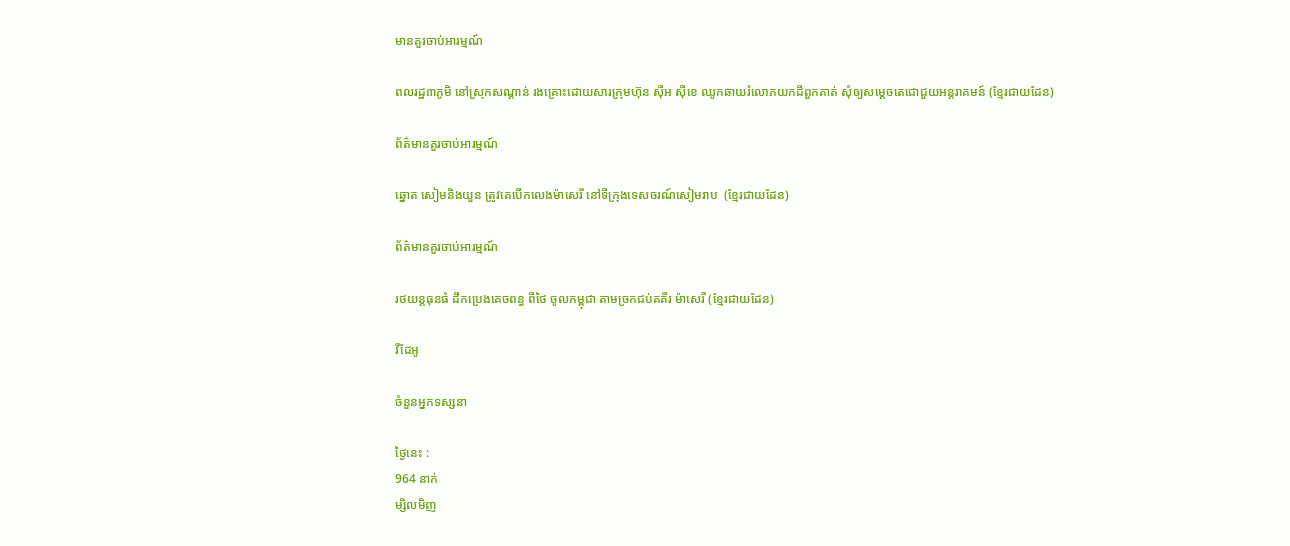មានគួរចាប់អារម្មណ៍

ពលរដ្ឋ៣ភូមិ នៅស្រុកសណ្ដាន់ រងគ្រោះដោយសារក្រុមហ៊ុន ស៊ីអ ស៊ីខេ ឈូកឆាយរំលោភយកដីពួកគាត់ សុំឲ្យសម្ដេចតេជោជួយអន្តរាគមន៍ (ខ្មែរជាយដែន)

ព័ត៌មានគួរចាប់អារម្មណ៍

ឆ្នោត សៀមនិងយួន ត្រូវគេបើកលេងម៉ាសេរី នៅទីក្រុងទេសចរណ៍សៀមរាប  (ខ្មែរជាយដែន)

ព័ត៌មានគួរចាប់អារម្មណ៍

រថយន្តធុនធំ ដឹកប្រេងគេចពន្ធ ពីថៃ ចូលកម្ពុជា តាមច្រកជប់គគីរ ម៉ាសេរី (ខ្មែរជាយដែន)

វីដែអូ

ចំនួនអ្នកទស្សនា

ថ្ងៃនេះ :
964 នាក់
ម្សិលមិញ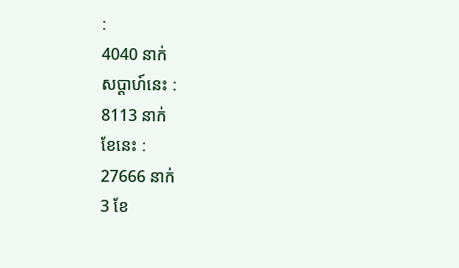:
4040 នាក់
សប្តាហ៍នេះ :
8113 នាក់
ខែនេះ :
27666 នាក់
3 ខែ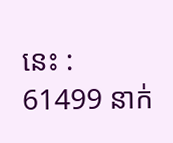នេះ :
61499 នាក់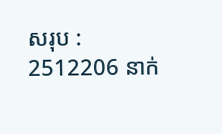សរុប :
2512206 នាក់